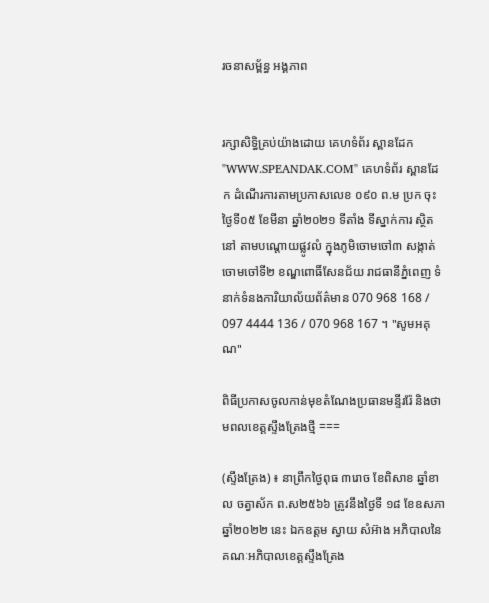រចនាសម្ព័ន្ធ អង្គភាព


រក្សាសិទ្ធិគ្រប់យ៉ាងដោយ គេហទំព័រ ស្ពានដែក "WWW.SPEANDAK.COM" គេហទំព័រ ស្ពានដែក ដំណើរការតាមប្រកាសលេខ ០៩០ ព.ម ប្រក ចុះថ្ងៃទី០៥ ខែមីនា ឆ្នាំ២០២១ ទីតាំង ទីស្នាក់ការ ស្ថិតនៅ តាមបណ្តោយផ្លូវលំ ក្នុងភូមិចោមចៅ៣ សង្កាត់ចោមចៅទី២ ខណ្ឌពោធិ៍សែនជ័យ រាជធានីភ្នំពេញ ទំនាក់ទំនងការិយាល័យព័ត៌មាន 070 968 168 / 097 4444 136 / 070 968 167 ។ "សូមអគុណ"

ពិធីប្រកាសចូលកាន់មុខតំណែងប្រធានមន្ទីររ៉ែ និងថាមពលខេត្តស្ទឹងត្រែងថ្មី ===

(ស្ទឹងត្រែង) ៖ នាព្រឹកថ្ងៃពុធ ៣រោច ខែពិសាខ ឆ្នាំខាល ចត្វាស័ក ព.ស២៥៦៦ ត្រូវនឹងថ្ងៃទី ១៨ ខែឧសភា ឆ្នាំ២០២២ នេះ ឯកឧត្តម ស្វាយ សំអ៊ាង អភិបាលនៃគណៈអភិបាលខេត្តស្ទឹងត្រែង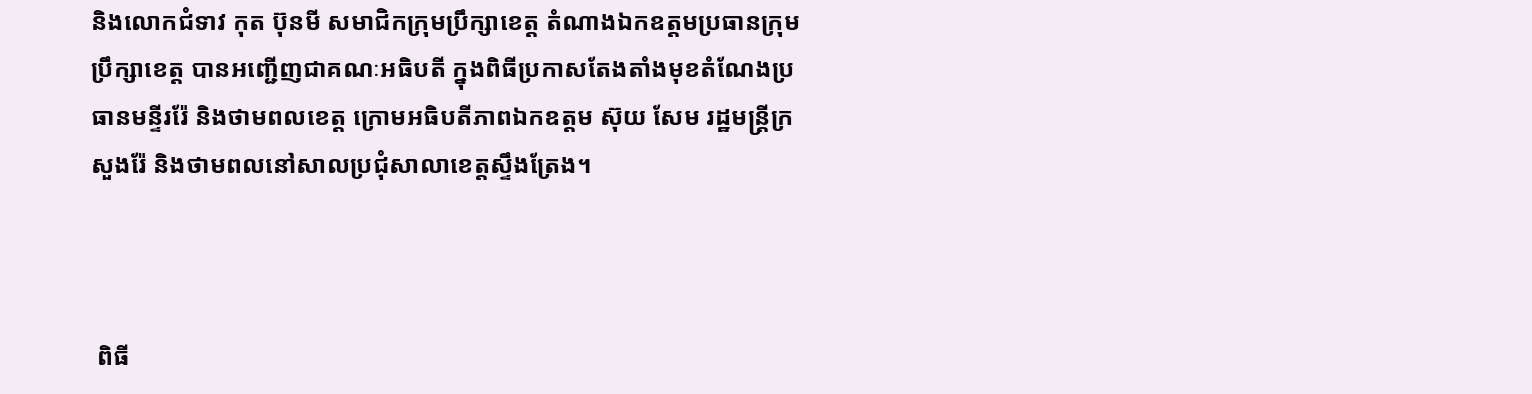និងលោកជំទាវ កុត ប៊ុនមី សមាជិកក្រុមប្រឹក្សាខេត្ត តំណាងឯកឧត្តមប្រធានក្រុមប្រឹក្សាខេត្ត បានអញ្ជើញជាគណៈអធិបតី ក្នុងពិធីប្រកាសតែងតាំងមុខតំណែងប្រធានមន្ទីររ៉ែ និងថាមពលខេត្ត ក្រោមអធិបតីភាពឯកឧត្តម ស៊ុយ សែម រដ្ឋមន្រ្តីក្រសួងរ៉ែ និងថាមពលនៅសាលប្រជុំសាលាខេត្តស្ទឹងត្រែង។



 ពិធី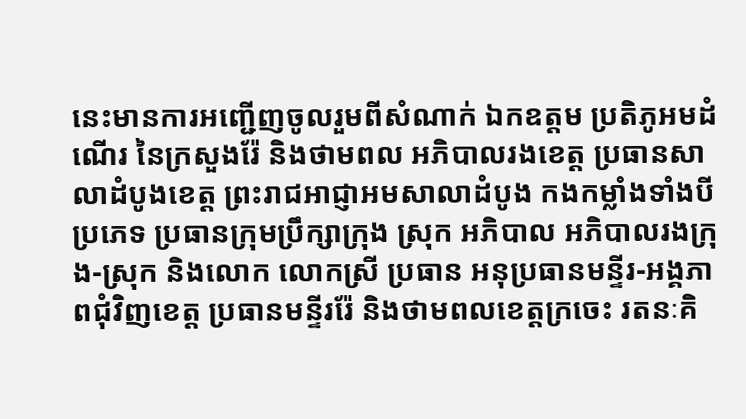នេះមានការអញ្ជើញចូលរួមពីសំណាក់ ឯកឧត្តម ប្រតិភូអមដំណើរ នៃក្រសួងរ៉ែ និងថាមពល អភិបាលរងខេត្ត ប្រធានសាលាដំបូងខេត្ត ព្រះរាជអាជ្ញាអមសាលាដំបូង កងកម្លាំងទាំងបីប្រភេទ ប្រធានក្រុមប្រឹក្សាក្រុង ស្រុក អភិបាល អភិបាលរងក្រុង-ស្រុក និងលោក លោកស្រី ប្រធាន អនុប្រធានមន្ទីរ-អង្គភាពជុំវិញខេត្ត ប្រធានមន្ទីររ៉ែ និងថាមពលខេត្តក្រចេះ រតនៈគិ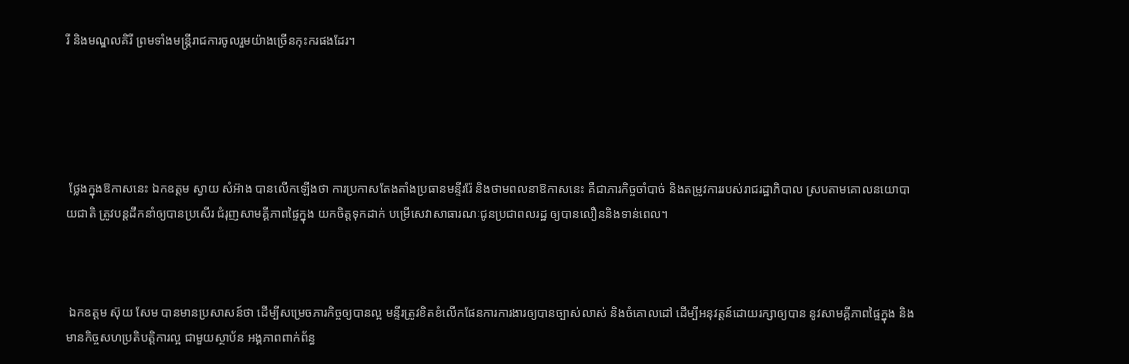រី និងមណ្ឌលគិរី ព្រមទាំងមន្ត្រីរាជការចូលរួមយ៉ាងច្រើនកុះករផងដែរ។





 ថ្លែងក្នុងឱកាសនេះ ឯកឧត្តម ស្វាយ សំអ៊ាង បានលើកឡើងថា ការប្រកាសតែងតាំងប្រធានមន្ទីររ៉ែ និងថាមពលនាឱកាសនេះ គឺជាភារកិច្ចចាំបាច់ និងតម្រូវការរបស់រាជរដ្ឋាភិបាល ស្របតាមគោលនយោបាយជាតិ ត្រូវបន្តដឹកនាំឲ្យបានប្រសើរ ជំរុញសាមគ្គីភាពផ្ទៃក្នុង យកចិត្តទុកដាក់ បម្រើសេវាសាធារណៈជូនប្រជាពលរដ្ឋ ឲ្យបានលឿននិងទាន់ពេល។



 ឯកឧត្តម ស៊ុយ សែម បានមានប្រសាសន៍ថា ដើម្បីសម្រេចភារកិច្ចឲ្យបានល្អ មន្ទីរត្រូវខិតខំលើកផែនការការងារឲ្យបានច្បាស់លាស់ និងចំគោលដៅ ដើម្បីអនុវត្តន៍ដោយរក្សាឲ្យបាន នូវសាមគ្គីភាពផ្ទៃក្នុង និងមានកិច្ចសហប្រតិបត្តិការល្អ ជាមួយស្ថាប័ន អង្គភាពពាក់ព័ន្ធ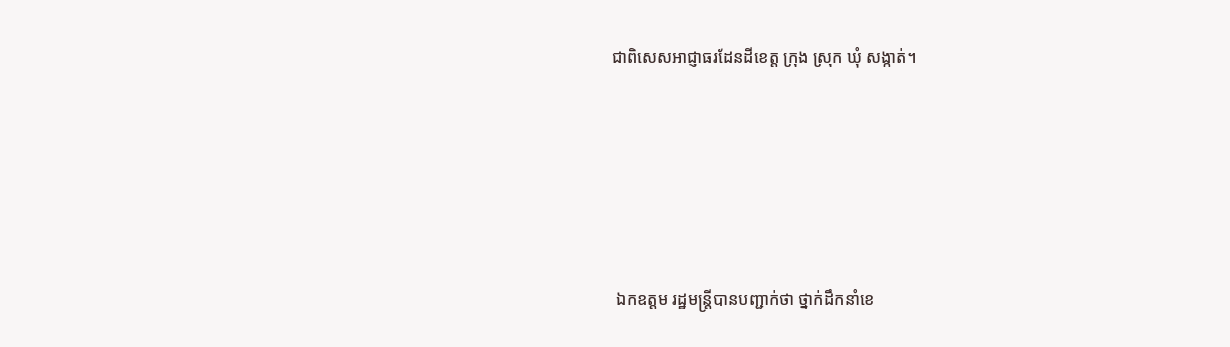ជាពិសេសអាជ្ញាធរដែនដីខេត្ត ក្រុង ស្រុក ឃុំ សង្កាត់។





 ឯកឧត្តម រដ្ឋមន្ត្រីបានបញ្ជាក់ថា ថ្នាក់ដឹកនាំខេ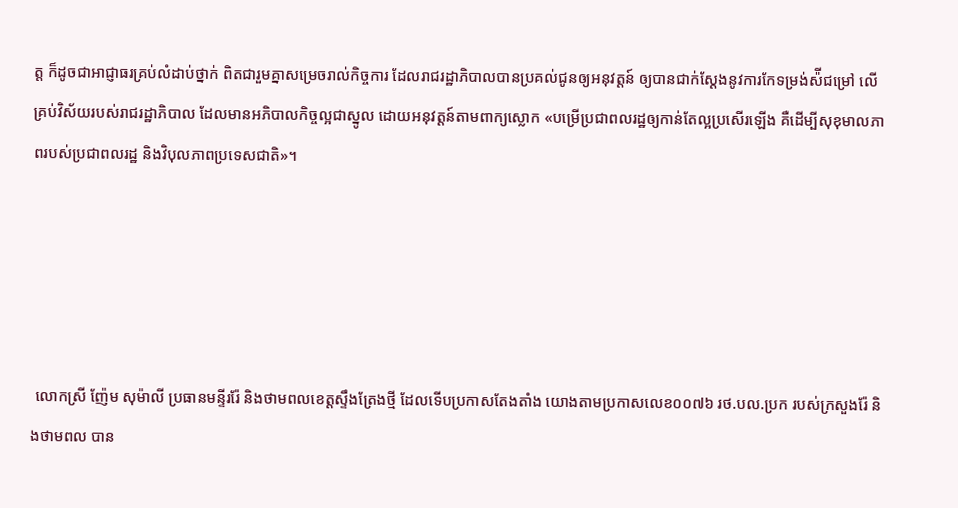ត្ត ក៏ដូចជាអាជ្ញាធរគ្រប់លំដាប់ថ្នាក់ ពិតជារួមគ្នាសម្រេចរាល់កិច្ចការ ដែលរាជរដ្ឋាភិបាលបានប្រគល់ជូនឲ្យអនុវត្តន៍ ឲ្យបានជាក់ស្ដែងនូវការកែទម្រង់ស៉ីជម្រៅ លើគ្រប់វិស័យរបស់រាជរដ្ឋាភិបាល ដែលមានអភិបាលកិច្ចល្អជាស្នូល ដោយអនុវត្តន៍តាមពាក្យស្លោក «បម្រើប្រជាពលរដ្ឋឲ្យកាន់តែល្អប្រសើរឡើង គឺដើម្បីសុខុមាលភាពរបស់ប្រជាពលរដ្ឋ និងវិបុលភាពប្រទេសជាតិ»។





 លោកស្រី ញ៉ែម សុម៉ាលី ប្រធានមន្ទីររ៉ែ និងថាមពលខេត្តស្ទឹងត្រែងថ្មី ដែលទើបប្រកាសតែងតាំង យោងតាមប្រកាសលេខ០០៧៦ រថ.បល.ប្រក របស់ក្រសួងរ៉ែ និងថាមពល បាន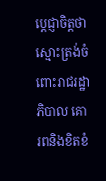ប្តេជ្ញាចិត្តថា ស្មោះត្រង់ចំពោះរាជរដ្ឋាភិបាល គោរពនិងខិតខំ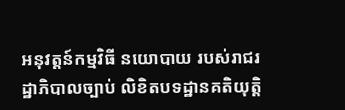អនុវត្តន៍កម្មវិធី នយោបាយ របស់រាជរដ្ឋាភិបាលច្បាប់ លិខិតបទដ្ឋានគតិយុត្តិ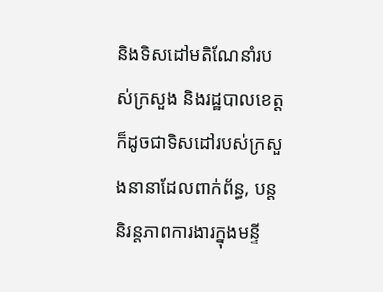និងទិសដៅមតិណែនាំរបស់ក្រសួង និងរដ្ឋបាលខេត្ត ក៏ដូចជាទិសដៅរបស់ក្រសួងនានាដែលពាក់ព័ន្ធ, បន្តនិរន្តភាពការងារក្នុងមន្ទី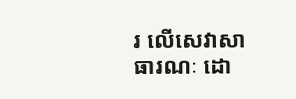រ លើសេវាសាធារណៈ ដោ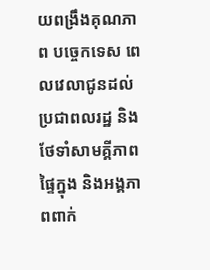យពង្រឹងគុណភាព បច្ចេកទេស ពេលវេលាជូនដល់ប្រជាពលរដ្ឋ និងថែទាំសាមគ្គីភាពផ្ទៃក្នុង និងអង្គភាពពាក់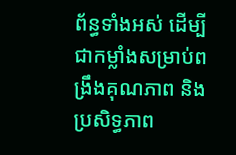ព័ន្ធទាំងអស់ ដើម្បីជាកម្លាំងសម្រាប់ពង្រឹងគុណភាព និងប្រសិទ្ធភាព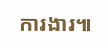ការងារ៕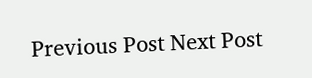Previous Post Next Post